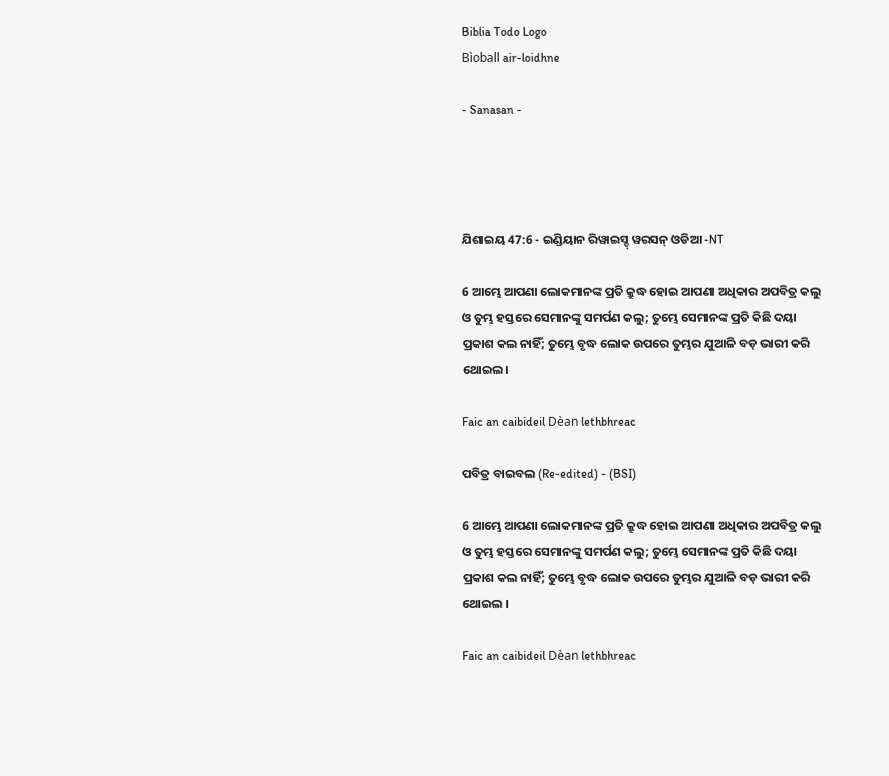Biblia Todo Logo
Bìoball air-loidhne

- Sanasan -




ଯିଶାଇୟ 47:6 - ଇଣ୍ଡିୟାନ ରିୱାଇସ୍ଡ୍ ୱରସନ୍ ଓଡିଆ -NT

6 ଆମ୍ଭେ ଆପଣା ଲୋକମାନଙ୍କ ପ୍ରତି କ୍ରୁଦ୍ଧ ହୋଇ ଆପଣା ଅଧିକାର ଅପବିତ୍ର କଲୁ ଓ ତୁମ୍ଭ ହସ୍ତରେ ସେମାନଙ୍କୁ ସମର୍ପଣ କଲୁ; ତୁମ୍ଭେ ସେମାନଙ୍କ ପ୍ରତି କିଛି ଦୟା ପ୍ରକାଶ କଲ ନାହିଁ; ତୁମ୍ଭେ ବୃଦ୍ଧ ଲୋକ ଉପରେ ତୁମ୍ଭର ଯୁଆଳି ବଡ଼ ଭାରୀ କରି ଥୋଇଲ।

Faic an caibideil Dèan lethbhreac

ପବିତ୍ର ବାଇବଲ (Re-edited) - (BSI)

6 ଆମ୍ଭେ ଆପଣା ଲୋକମାନଙ୍କ ପ୍ରତି କ୍ରୁଦ୍ଧ ହୋଇ ଆପଣା ଅଧିକାର ଅପବିତ୍ର କଲୁ ଓ ତୁମ୍ଭ ହସ୍ତରେ ସେମାନଙ୍କୁ ସମର୍ପଣ କଲୁ; ତୁମ୍ଭେ ସେମାନଙ୍କ ପ୍ରତି କିଛି ଦୟା ପ୍ରକାଶ କଲ ନାହିଁ; ତୁମ୍ଭେ ବୃଦ୍ଧ ଲୋକ ଉପରେ ତୁମ୍ଭର ଯୁଆଳି ବଡ଼ ଭାରୀ କରି ଥୋଇଲ ।

Faic an caibideil Dèan lethbhreac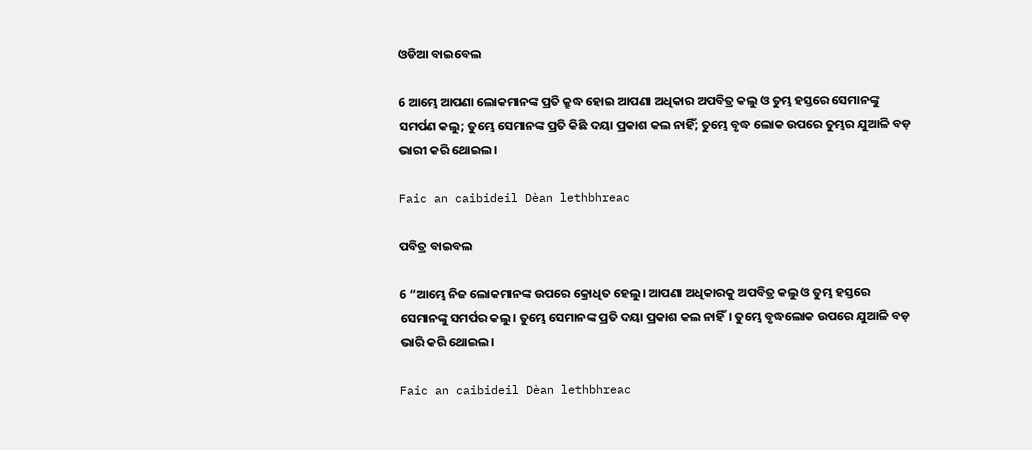ଓଡିଆ ବାଇବେଲ

6 ଆମ୍ଭେ ଆପଣା ଲୋକମାନଙ୍କ ପ୍ରତି କ୍ରୁଦ୍ଧ ହୋଇ ଆପଣା ଅଧିକାର ଅପବିତ୍ର କଲୁ ଓ ତୁମ୍ଭ ହସ୍ତରେ ସେମାନଙ୍କୁ ସମର୍ପଣ କଲୁ; ତୁମ୍ଭେ ସେମାନଙ୍କ ପ୍ରତି କିଛି ଦୟା ପ୍ରକାଶ କଲ ନାହିଁ; ତୁମ୍ଭେ ବୃଦ୍ଧ ଲୋକ ଉପରେ ତୁମ୍ଭର ଯୁଆଳି ବଡ଼ ଭାରୀ କରି ଥୋଇଲ।

Faic an caibideil Dèan lethbhreac

ପବିତ୍ର ବାଇବଲ

6 “ଆମ୍ଭେ ନିଜ ଲୋକମାନଙ୍କ ଉପରେ କ୍ରୋଧିତ ହେଲୁ। ଆପଣା ଅଧିକାରକୁ ଅପବିତ୍ର କଲୁ ଓ ତୁମ୍ଭ ହସ୍ତରେ ସେମାନଙ୍କୁ ସମର୍ପର କଲୁ। ତୁମ୍ଭେ ସେମାନଙ୍କ ପ୍ରତି ଦୟା ପ୍ରକାଶ କଲ ନାହିଁ। ତୁମ୍ଭେ ବୃଦ୍ଧଲୋକ ଉପରେ ଯୁଆଳି ବଡ଼ ଭାରି କରି ଥୋଇଲ।

Faic an caibideil Dèan lethbhreac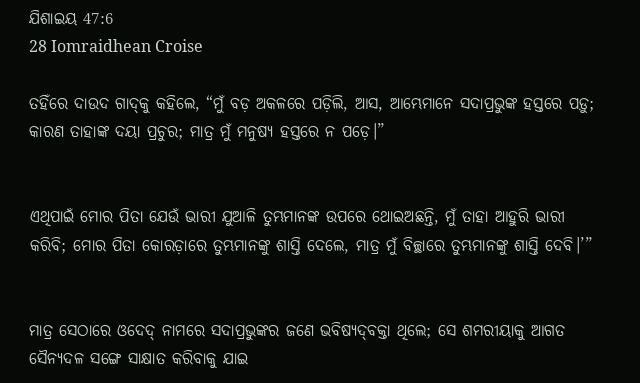ଯିଶାଇୟ 47:6
28 Iomraidhean Croise

ତହିଁରେ ଦାଉଦ ଗାଦ୍‍କୁ କହିଲେ, “ମୁଁ ବଡ଼ ଅକଳରେ ପଡ଼ିଲି, ଆସ, ଆମ୍ଭେମାନେ ସଦାପ୍ରଭୁଙ୍କ ହସ୍ତରେ ପଡ଼ୁ; କାରଣ ତାହାଙ୍କ ଦୟା ପ୍ରଚୁର; ମାତ୍ର ମୁଁ ମନୁଷ୍ୟ ହସ୍ତରେ ନ ପଡ଼େ।”


ଏଥିପାଇଁ ମୋର ପିତା ଯେଉଁ ଭାରୀ ଯୁଆଳି ତୁମ୍ଭମାନଙ୍କ ଉପରେ ଥୋଇଅଛନ୍ତି, ମୁଁ ତାହା ଆହୁରି ଭାରୀ କରିବି; ମୋର ପିତା କୋରଡ଼ାରେ ତୁମ୍ଭମାନଙ୍କୁ ଶାସ୍ତି ଦେଲେ, ମାତ୍ର ମୁଁ ବିଚ୍ଛାରେ ତୁମ୍ଭମାନଙ୍କୁ ଶାସ୍ତି ଦେବି।’”


ମାତ୍ର ସେଠାରେ ଓଦେଦ୍‍ ନାମରେ ସଦାପ୍ରଭୁଙ୍କର ଜଣେ ଭବିଷ୍ୟଦ୍‍ବକ୍ତା ଥିଲେ; ସେ ଶମରୀୟାକୁ ଆଗତ ସୈନ୍ୟଦଳ ସଙ୍ଗେ ସାକ୍ଷାତ କରିବାକୁ ଯାଇ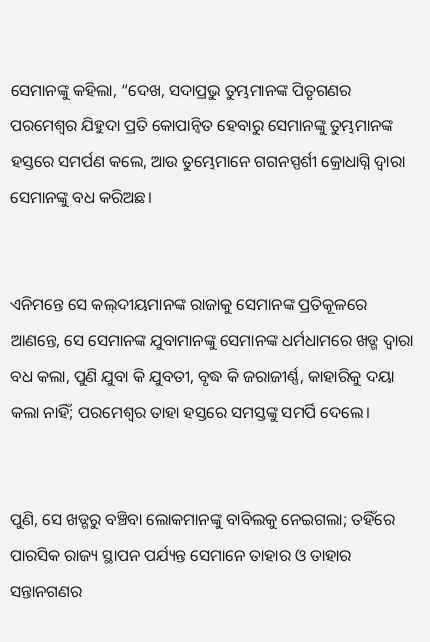ସେମାନଙ୍କୁ କହିଲା, “ଦେଖ, ସଦାପ୍ରଭୁ ତୁମ୍ଭମାନଙ୍କ ପିତୃଗଣର ପରମେଶ୍ୱର ଯିହୁଦା ପ୍ରତି କୋପାନ୍ୱିତ ହେବାରୁ ସେମାନଙ୍କୁ ତୁମ୍ଭମାନଙ୍କ ହସ୍ତରେ ସମର୍ପଣ କଲେ, ଆଉ ତୁମ୍ଭେମାନେ ଗଗନସ୍ପର୍ଶୀ କ୍ରୋଧାଗ୍ନି ଦ୍ୱାରା ସେମାନଙ୍କୁ ବଧ କରିଅଛ।


ଏନିମନ୍ତେ ସେ କଲ୍‍ଦୀୟମାନଙ୍କ ରାଜାକୁ ସେମାନଙ୍କ ପ୍ରତିକୂଳରେ ଆଣନ୍ତେ, ସେ ସେମାନଙ୍କ ଯୁବାମାନଙ୍କୁ ସେମାନଙ୍କ ଧର୍ମଧାମରେ ଖଡ୍ଗ ଦ୍ୱାରା ବଧ କଲା, ପୁଣି ଯୁବା କି ଯୁବତୀ, ବୃଦ୍ଧ କି ଜରାଜୀର୍ଣ୍ଣ, କାହାରିକୁ ଦୟା କଲା ନାହିଁ; ପରମେଶ୍ୱର ତାହା ହସ୍ତରେ ସମସ୍ତଙ୍କୁ ସମର୍ପି ଦେଲେ।


ପୁଣି, ସେ ଖଡ୍ଗରୁ ବଞ୍ଚିବା ଲୋକମାନଙ୍କୁ ବାବିଲକୁ ନେଇଗଲା; ତହିଁରେ ପାରସିକ ରାଜ୍ୟ ସ୍ଥାପନ ପର୍ଯ୍ୟନ୍ତ ସେମାନେ ତାହାର ଓ ତାହାର ସନ୍ତାନଗଣର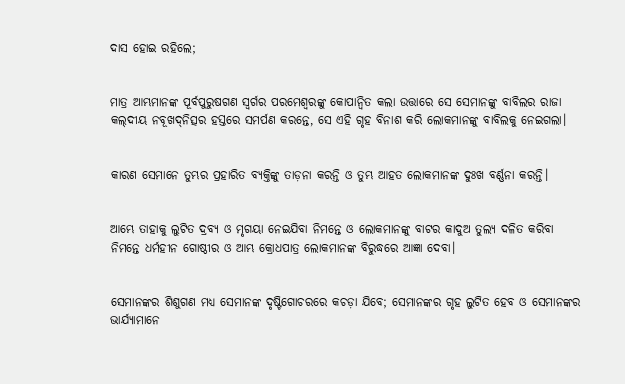ଦାସ ହୋଇ ରହିଲେ;


ମାତ୍ର ଆମ୍ଭମାନଙ୍କ ପୂର୍ବପୁରୁଷଗଣ ସ୍ୱର୍ଗର ପରମେଶ୍ୱରଙ୍କୁ କୋପାନ୍ୱିତ କଲା ଉତ୍ତାରେ ସେ ସେମାନଙ୍କୁ ବାବିଲର ରାଜା କଲ୍‍ଦୀୟ ନବୂଖଦ୍‍ନିତ୍ସର ହସ୍ତରେ ସମର୍ପଣ କରନ୍ତେ, ସେ ଏହି ଗୃହ ବିନାଶ କରି ଲୋକମାନଙ୍କୁ ବାବିଲକୁ ନେଇଗଲା।


କାରଣ ସେମାନେ ତୁମ୍ଭର ପ୍ରହାରିତ ବ୍ୟକ୍ତିଙ୍କୁ ତାଡ଼ନା କରନ୍ତି ଓ ତୁମ୍ଭ ଆହତ ଲୋକମାନଙ୍କ ଦୁଃଖ ବର୍ଣ୍ଣନା କରନ୍ତି।


ଆମ୍ଭେ ତାହାକୁ ଲୁଟିତ ଦ୍ରବ୍ୟ ଓ ମୃଗୟା ନେଇଯିବା ନିମନ୍ତେ ଓ ଲୋକମାନଙ୍କୁ ବାଟର କାଦୁଅ ତୁଲ୍ୟ ଦଳିତ କରିବା ନିମନ୍ତେ ଧର୍ମହୀନ ଗୋଷ୍ଠୀର ଓ ଆମ୍ଭ କ୍ରୋଧପାତ୍ର ଲୋକମାନଙ୍କ ବିରୁଦ୍ଧରେ ଆଜ୍ଞା ଦେବା।


ସେମାନଙ୍କର ଶିଶୁଗଣ ମଧ୍ୟ ସେମାନଙ୍କ ଦୃଷ୍ଟିଗୋଚରରେ କଚଡ଼ା ଯିବେ; ସେମାନଙ୍କର ଗୃହ ଲୁଟିତ ହେବ ଓ ସେମାନଙ୍କର ଭାର୍ଯ୍ୟାମାନେ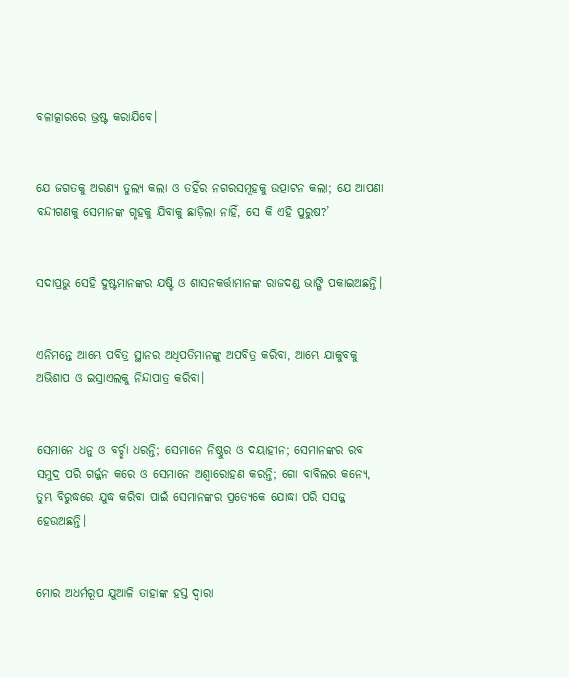ବଳାତ୍କାରରେ ଭ୍ରଷ୍ଟ କରାଯିବେ।


ଯେ ଜଗତକୁ ଅରଣ୍ୟ ତୁଲ୍ୟ କଲା ଓ ତହିଁର ନଗରସମୂହକୁ ଉତ୍ପାଟନ କଲା; ଯେ ଆପଣା ବନ୍ଦୀଗଣକୁ ସେମାନଙ୍କ ଗୃହକୁ ଯିବାକୁ ଛାଡ଼ିଲା ନାହିଁ, ସେ କି ଏହି ପୁରୁଷ?’


ସଦାପ୍ରଭୁ ସେହି ଦୁଷ୍ଟମାନଙ୍କର ଯଷ୍ଟି ଓ ଶାସନକର୍ତ୍ତାମାନଙ୍କ ରାଜଦଣ୍ଡ ଭାଙ୍ଗି ପକାଇଅଛନ୍ତି।


ଏନିମନ୍ତେ ଆମ୍ଭେ ପବିତ୍ର ସ୍ଥାନର ଅଧିପତିମାନଙ୍କୁ ଅପବିତ୍ର କରିବା, ଆମ୍ଭେ ଯାକୁବକୁ ଅଭିଶାପ ଓ ଇସ୍ରାଏଲକୁ ନିନ୍ଦାପାତ୍ର କରିବା।


ସେମାନେ ଧନୁ ଓ ବର୍ଚ୍ଛା ଧରନ୍ତି; ସେମାନେ ନିଷ୍ଠୁର ଓ ଦୟାହୀନ; ସେମାନଙ୍କର ରବ ସମୁଦ୍ର ପରି ଗର୍ଜ୍ଜନ କରେ ଓ ସେମାନେ ଅଶ୍ୱାରୋହଣ କରନ୍ତି; ଗୋ ବାବିଲର କନ୍ୟେ, ତୁମ୍ଭ ବିରୁଦ୍ଧରେ ଯୁଦ୍ଧ କରିବା ପାଇଁ ସେମାନଙ୍କର ପ୍ରତ୍ୟେକେ ଯୋଦ୍ଧା ପରି ସସଜ୍ଜ ହେଉଅଛନ୍ତି।


ମୋର ଅଧର୍ମରୂପ ଯୁଆଳି ତାହାଙ୍କ ହସ୍ତ ଦ୍ୱାରା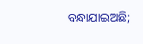ବନ୍ଧାଯାଇଅଛି;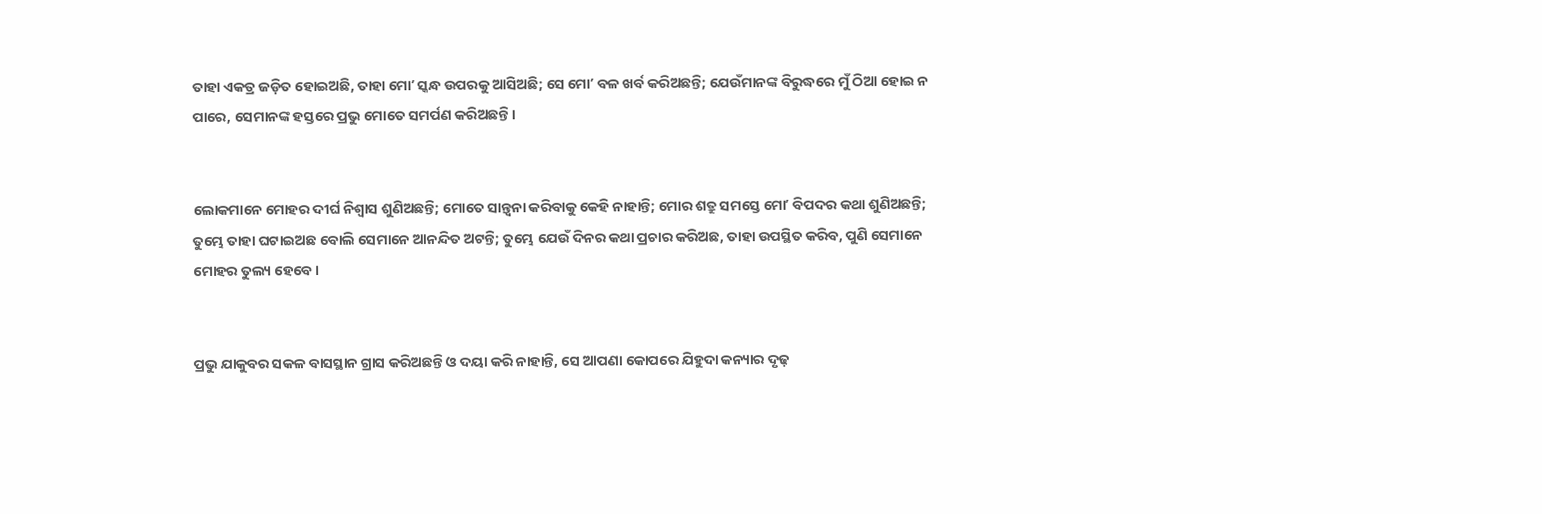ତାହା ଏକତ୍ର ଜଡ଼ିତ ହୋଇଅଛି, ତାହା ମୋʼ ସ୍କନ୍ଧ ଉପରକୁ ଆସିଅଛି; ସେ ମୋʼ ବଳ ଖର୍ବ କରିଅଛନ୍ତି; ଯେଉଁମାନଙ୍କ ବିରୁଦ୍ଧରେ ମୁଁ ଠିଆ ହୋଇ ନ ପାରେ, ସେମାନଙ୍କ ହସ୍ତରେ ପ୍ରଭୁ ମୋତେ ସମର୍ପଣ କରିଅଛନ୍ତି।


ଲୋକମାନେ ମୋହର ଦୀର୍ଘ ନିଶ୍ୱାସ ଶୁଣିଅଛନ୍ତି; ମୋତେ ସାନ୍ତ୍ୱନା କରିବାକୁ କେହି ନାହାନ୍ତି; ମୋର ଶତ୍ରୁ ସମସ୍ତେ ମୋʼ ବିପଦର କଥା ଶୁଣିଅଛନ୍ତି; ତୁମ୍ଭେ ତାହା ଘଟାଇଅଛ ବୋଲି ସେମାନେ ଆନନ୍ଦିତ ଅଟନ୍ତି; ତୁମ୍ଭେ ଯେଉଁ ଦିନର କଥା ପ୍ରଚାର କରିଅଛ, ତାହା ଉପସ୍ଥିତ କରିବ, ପୁଣି ସେମାନେ ମୋହର ତୁଲ୍ୟ ହେବେ।


ପ୍ରଭୁ ଯାକୁବର ସକଳ ବାସସ୍ଥାନ ଗ୍ରାସ କରିଅଛନ୍ତି ଓ ଦୟା କରି ନାହାନ୍ତି, ସେ ଆପଣା କୋପରେ ଯିହୁଦା କନ୍ୟାର ଦୃଢ଼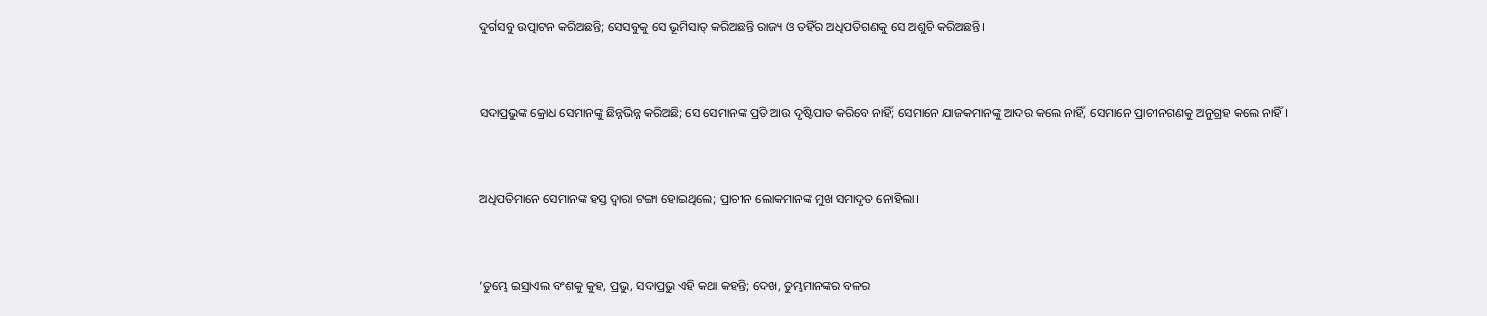ଦୁର୍ଗସବୁ ଉତ୍ପାଟନ କରିଅଛନ୍ତି; ସେସବୁକୁ ସେ ଭୂମିସାତ୍‍ କରିଅଛନ୍ତି ରାଜ୍ୟ ଓ ତହିଁର ଅଧିପତିଗଣକୁ ସେ ଅଶୁଚି କରିଅଛନ୍ତି।


ସଦାପ୍ରଭୁଙ୍କ କ୍ରୋଧ ସେମାନଙ୍କୁ ଛିନ୍ନଭିନ୍ନ କରିଅଛି; ସେ ସେମାନଙ୍କ ପ୍ରତି ଆଉ ଦୃଷ୍ଟିପାତ କରିବେ ନାହିଁ; ସେମାନେ ଯାଜକମାନଙ୍କୁ ଆଦର କଲେ ନାହିଁ, ସେମାନେ ପ୍ରାଚୀନଗଣକୁ ଅନୁଗ୍ରହ କଲେ ନାହିଁ।


ଅଧିପତିମାନେ ସେମାନଙ୍କ ହସ୍ତ ଦ୍ୱାରା ଟଙ୍ଗା ହୋଇଥିଲେ; ପ୍ରାଚୀନ ଲୋକମାନଙ୍କ ମୁଖ ସମାଦୃତ ନୋହିଲା।


‘ତୁମ୍ଭେ ଇସ୍ରାଏଲ ବଂଶକୁ କୁହ, ପ୍ରଭୁ, ସଦାପ୍ରଭୁ ଏହି କଥା କହନ୍ତି; ଦେଖ, ତୁମ୍ଭମାନଙ୍କର ବଳର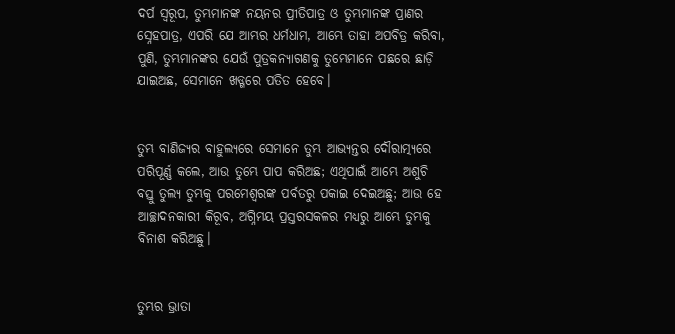ଦର୍ପ ସ୍ୱରୂପ, ତୁମ୍ଭମାନଙ୍କ ନୟନର ପ୍ରୀତିପାତ୍ର ଓ ତୁମ୍ଭମାନଙ୍କ ପ୍ରାଣର ସ୍ନେହପାତ୍ର, ଏପରି ଯେ ଆମ୍ଭର ଧର୍ମଧାମ, ଆମ୍ଭେ ତାହା ଅପବିତ୍ର କରିବା, ପୁଣି, ତୁମ୍ଭମାନଙ୍କର ଯେଉଁ ପୁତ୍ରକନ୍ୟାଗଣକୁ ତୁମ୍ଭେମାନେ ପଛରେ ଛାଡ଼ି ଯାଇଅଛ, ସେମାନେ ଖଡ୍ଗରେ ପତିତ ହେବେ।


ତୁମ୍ଭ ବାଣିଜ୍ୟର ବାହୁଲ୍ୟରେ ସେମାନେ ତୁମ୍ଭ ଆଭ୍ୟନ୍ତର ଦୌରାତ୍ମ୍ୟରେ ପରିପୂର୍ଣ୍ଣ କଲେ, ଆଉ ତୁମ୍ଭେ ପାପ କରିଅଛ; ଏଥିପାଇଁ ଆମ୍ଭେ ଅଶୁଚି ବସ୍ତୁ ତୁଲ୍ୟ ତୁମ୍ଭକୁ ପରମେଶ୍ୱରଙ୍କ ପର୍ବତରୁ ପକାଇ ଦେଇଅଛୁ; ଆଉ ହେ ଆଚ୍ଛାଦନକାରୀ କିରୂବ, ଅଗ୍ନିମୟ ପ୍ରସ୍ତରସକଳର ମଧ୍ୟରୁ ଆମ୍ଭେ ତୁମ୍ଭକୁ ବିନାଶ କରିଅଛୁ।


ତୁମ୍ଭର ଭ୍ରାତା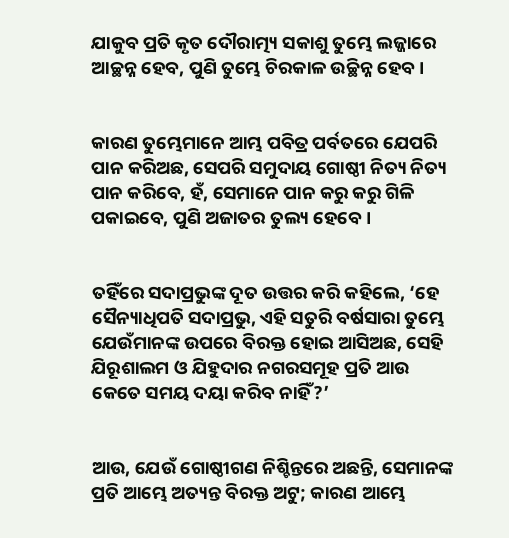ଯାକୁବ ପ୍ରତି କୃତ ଦୌରାତ୍ମ୍ୟ ସକାଶୁ ତୁମ୍ଭେ ଲଜ୍ଜାରେ ଆଚ୍ଛନ୍ନ ହେବ, ପୁଣି ତୁମ୍ଭେ ଚିରକାଳ ଉଚ୍ଛିନ୍ନ ହେବ।


କାରଣ ତୁମ୍ଭେମାନେ ଆମ୍ଭ ପବିତ୍ର ପର୍ବତରେ ଯେପରି ପାନ କରିଅଛ, ସେପରି ସମୁଦାୟ ଗୋଷ୍ଠୀ ନିତ୍ୟ ନିତ୍ୟ ପାନ କରିବେ, ହଁ, ସେମାନେ ପାନ କରୁ କରୁ ଗିଳି ପକାଇବେ, ପୁଣି ଅଜାତର ତୁଲ୍ୟ ହେବେ।


ତହିଁରେ ସଦାପ୍ରଭୁଙ୍କ ଦୂତ ଉତ୍ତର କରି କହିଲେ, ‘ହେ ସୈନ୍ୟାଧିପତି ସଦାପ୍ରଭୁ, ଏହି ସତୁରି ବର୍ଷସାରା ତୁମ୍ଭେ ଯେଉଁମାନଙ୍କ ଉପରେ ବିରକ୍ତ ହୋଇ ଆସିଅଛ, ସେହି ଯିରୂଶାଲମ ଓ ଯିହୁଦାର ନଗରସମୂହ ପ୍ରତି ଆଉ କେତେ ସମୟ ଦୟା କରିବ ନାହିଁ?’


ଆଉ, ଯେଉଁ ଗୋଷ୍ଠୀଗଣ ନିଶ୍ଚିନ୍ତରେ ଅଛନ୍ତି, ସେମାନଙ୍କ ପ୍ରତି ଆମ୍ଭେ ଅତ୍ୟନ୍ତ ବିରକ୍ତ ଅଟୁ; କାରଣ ଆମ୍ଭେ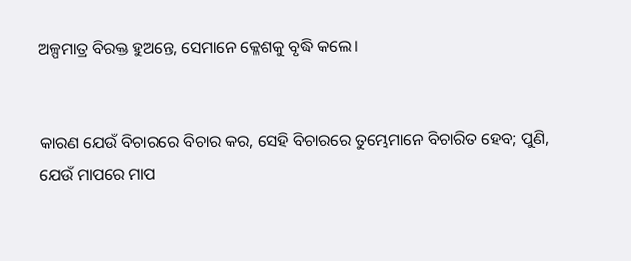ଅଳ୍ପମାତ୍ର ବିରକ୍ତ ହୁଅନ୍ତେ, ସେମାନେ କ୍ଳେଶକୁ ବୃଦ୍ଧି କଲେ।


କାରଣ ଯେଉଁ ବିଚାରରେ ବିଚାର କର, ସେହି ବିଚାରରେ ତୁମ୍ଭେମାନେ ବିଚାରିତ ହେବ; ପୁଣି, ଯେଉଁ ମାପରେ ମାପ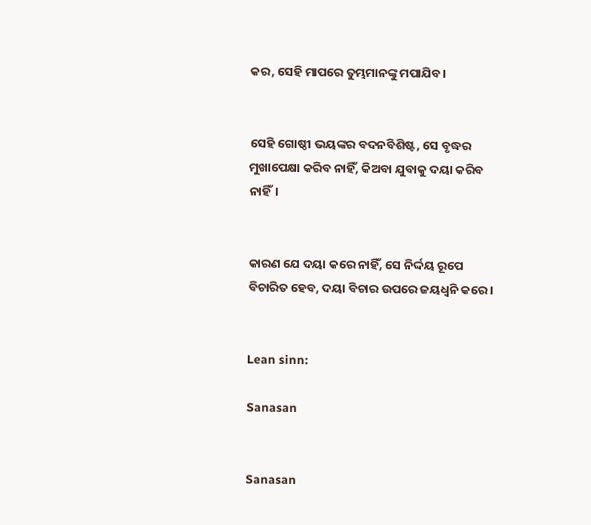କର, ସେହି ମାପରେ ତୁମ୍ଭମାନଙ୍କୁ ମପାଯିବ।


ସେହି ଗୋଷ୍ଠୀ ଭୟଙ୍କର ବଦନବିଶିଷ୍ଟ, ସେ ବୃଦ୍ଧର ମୁଖାପେକ୍ଷା କରିବ ନାହିଁ, କିଅବା ଯୁବାକୁ ଦୟା କରିବ ନାହିଁ।


କାରଣ ଯେ ଦୟା କରେ ନାହିଁ, ସେ ନିର୍ଦ୍ଦୟ ରୂପେ ବିଚାରିତ ହେବ, ଦୟା ବିଚାର ଉପରେ ଜୟଧ୍ୱନି କରେ।


Lean sinn:

Sanasan


Sanasan